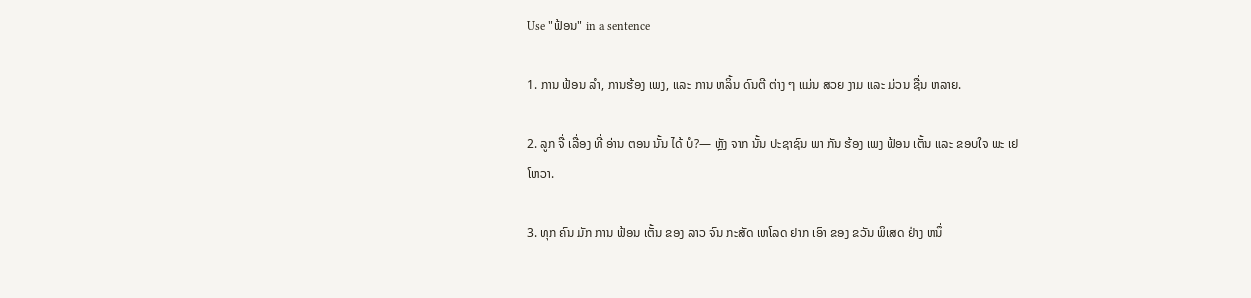Use "ຟ້ອນ" in a sentence

1. ການ ຟ້ອນ ລໍາ, ການຮ້ອງ ເພງ, ແລະ ການ ຫລິ້ນ ດົນຕີ ຕ່າງ ໆ ແມ່ນ ສວຍ ງາມ ແລະ ມ່ວນ ຊື່ນ ຫລາຍ.

2. ລູກ ຈື່ ເລື່ອງ ທີ່ ອ່ານ ຕອນ ນັ້ນ ໄດ້ ບໍ?— ຫຼັງ ຈາກ ນັ້ນ ປະຊາຊົນ ພາ ກັນ ຮ້ອງ ເພງ ຟ້ອນ ເຕັ້ນ ແລະ ຂອບໃຈ ພະ ເຢໂຫວາ.

3. ທຸກ ຄົນ ມັກ ການ ຟ້ອນ ເຕັ້ນ ຂອງ ລາວ ຈົນ ກະສັດ ເຫໂລດ ຢາກ ເອົາ ຂອງ ຂວັນ ພິເສດ ຢ່າງ ຫນຶ່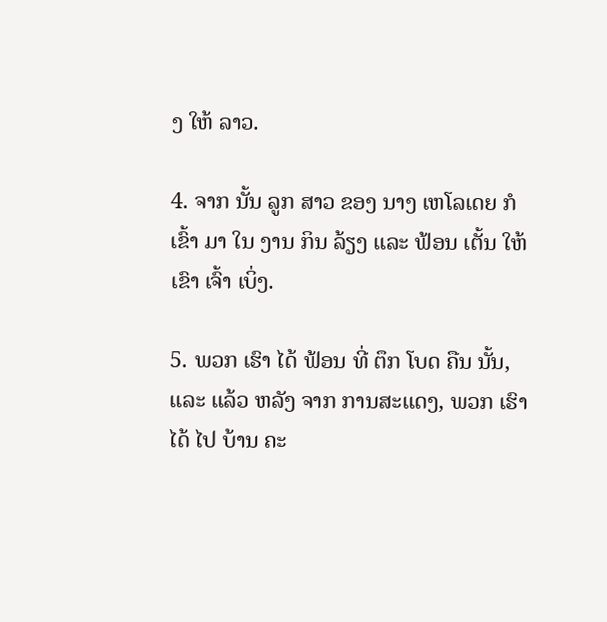ງ ໃຫ້ ລາວ.

4. ຈາກ ນັ້ນ ລູກ ສາວ ຂອງ ນາງ ເຫໂລເດຍ ກໍ ເຂົ້າ ມາ ໃນ ງານ ກິນ ລ້ຽງ ແລະ ຟ້ອນ ເຕັ້ນ ໃຫ້ ເຂົາ ເຈົ້າ ເບິ່ງ.

5. ພວກ ເຮົາ ໄດ້ ຟ້ອນ ທີ່ ຕຶກ ໂບດ ຄືນ ນັ້ນ, ແລະ ແລ້ວ ຫລັງ ຈາກ ການສະແດງ, ພວກ ເຮົາໄດ້ ໄປ ບ້ານ ຄະ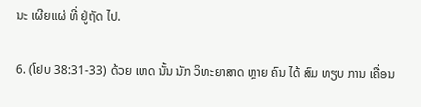ນະ ເຜີຍແຜ່ ທີ່ ຢູ່ຖັດ ໄປ.

6. (ໂຢບ 38:31-33) ດ້ວຍ ເຫດ ນັ້ນ ນັກ ວິທະຍາສາດ ຫຼາຍ ຄົນ ໄດ້ ສົມ ທຽບ ການ ເຄື່ອນ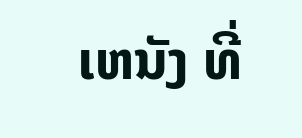ເຫນັງ ທີ່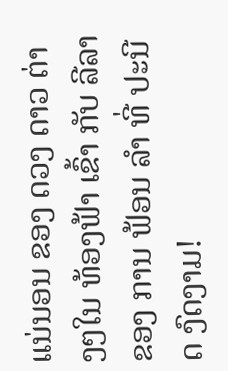ແນ່ນອນ ຂອງ ດວງ ດາວ ຕ່າງໆໃນ ທ້ອງຟ້າ ເຂົ້າ ກັບ ລີລາ ຂອງ ການ ຟ້ອນ ລໍາ ທີ່ ປະນີດ ງົດງາມ!